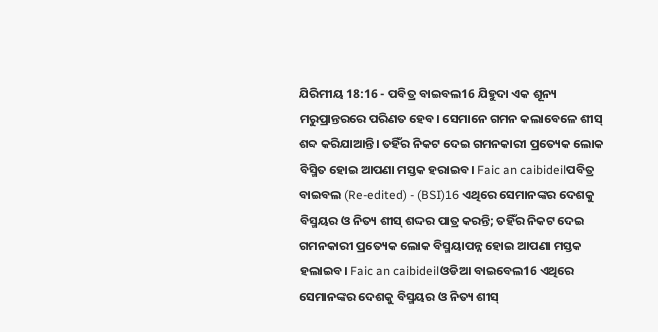ଯିରିମୀୟ 18:16 - ପବିତ୍ର ବାଇବଲ16 ଯିହୁଦା ଏକ ଶୂନ୍ୟ ମରୁପ୍ରାନ୍ତରରେ ପରିଣତ ହେବ। ସେମାନେ ଗମନ କଲାବେଳେ ଶୀସ୍ ଶବ୍ଦ କରିଯାଆନ୍ତି। ତହିଁର ନିକଟ ଦେଇ ଗମନକାରୀ ପ୍ରତ୍ୟେକ ଲୋକ ବିସ୍ମିତ ହୋଇ ଆପଣା ମସ୍ତକ ହରାଇବ। Faic an caibideilପବିତ୍ର ବାଇବଲ (Re-edited) - (BSI)16 ଏଥିରେ ସେମାନଙ୍କର ଦେଶକୁ ବିସ୍ମୟର ଓ ନିତ୍ୟ ଶୀସ୍ ଶଦ୍ଦର ପାତ୍ର କରନ୍ତି; ତହିଁର ନିକଟ ଦେଇ ଗମନକାରୀ ପ୍ରତ୍ୟେକ ଲୋକ ବିସ୍ମୟାପନ୍ନ ହୋଇ ଆପଣା ମସ୍ତକ ହଲାଇବ। Faic an caibideilଓଡିଆ ବାଇବେଲ16 ଏଥିରେ ସେମାନଙ୍କର ଦେଶକୁ ବିସ୍ମୟର ଓ ନିତ୍ୟ ଶୀସ୍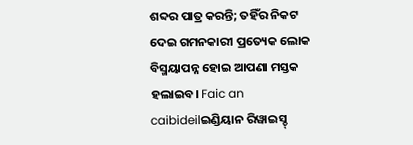ଶବ୍ଦର ପାତ୍ର କରନ୍ତି; ତହିଁର ନିକଟ ଦେଇ ଗମନକାରୀ ପ୍ରତ୍ୟେକ ଲୋକ ବିସ୍ମୟାପନ୍ନ ହୋଇ ଆପଣା ମସ୍ତକ ହଲାଇବ। Faic an caibideilଇଣ୍ଡିୟାନ ରିୱାଇସ୍ଡ୍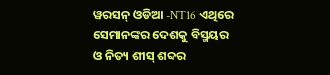ୱରସନ୍ ଓଡିଆ -NT16 ଏଥିରେ ସେମାନଙ୍କର ଦେଶକୁ ବିସ୍ମୟର ଓ ନିତ୍ୟ ଶୀସ୍ ଶବ୍ଦର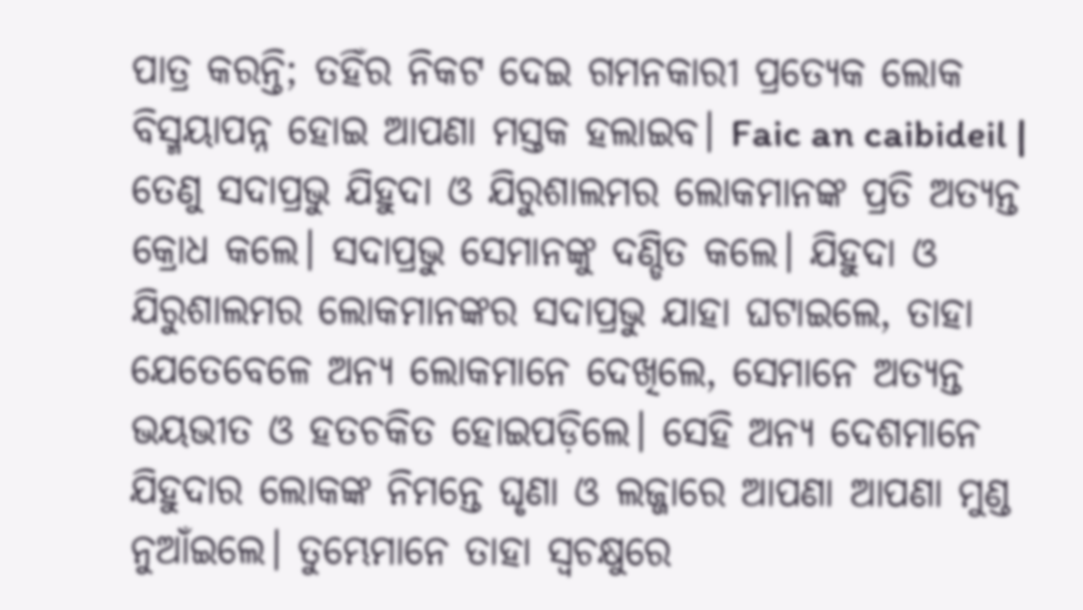ପାତ୍ର କରନ୍ତି; ତହିଁର ନିକଟ ଦେଇ ଗମନକାରୀ ପ୍ରତ୍ୟେକ ଲୋକ ବିସ୍ମୟାପନ୍ନ ହୋଇ ଆପଣା ମସ୍ତକ ହଲାଇବ। Faic an caibideil |
ତେଣୁ ସଦାପ୍ରଭୁ ଯିହୁଦା ଓ ଯିରୁଶାଲମର ଲୋକମାନଙ୍କ ପ୍ରତି ଅତ୍ୟନ୍ତ କ୍ରୋଧ କଲେ। ସଦାପ୍ରଭୁ ସେମାନଙ୍କୁ ଦଣ୍ଡିତ କଲେ। ଯିହୁଦା ଓ ଯିରୁଶାଲମର ଲୋକମାନଙ୍କର ସଦାପ୍ରଭୁ ଯାହା ଘଟାଇଲେ, ତାହା ଯେତେବେଳେ ଅନ୍ୟ ଲୋକମାନେ ଦେଖିଲେ, ସେମାନେ ଅତ୍ୟନ୍ତ ଭୟଭୀତ ଓ ହତଚକିତ ହୋଇପଡ଼ିଲେ। ସେହି ଅନ୍ୟ ଦେଶମାନେ ଯିହୁଦାର ଲୋକଙ୍କ ନିମନ୍ତେ ଘୃଣା ଓ ଲଜ୍ଜାରେ ଆପଣା ଆପଣା ମୁଣ୍ଡ ନୁଆଁଇଲେ। ତୁମ୍ଭେମାନେ ତାହା ସ୍ୱଚକ୍ଷୁରେ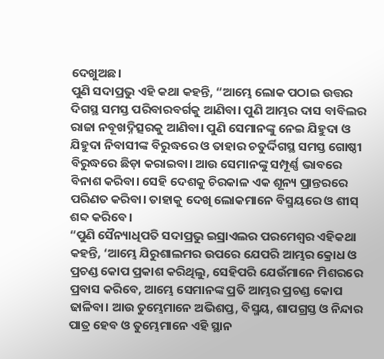ଦେଖୁଅଛ।
ପୁଣି ସଦାପ୍ରଭୁ ଏହି କଥା କହନ୍ତି, “ଆମ୍ଭେ ଲୋକ ପଠାଇ ଉତ୍ତର ଦିଗସ୍ଥ ସମସ୍ତ ପରିବାରବର୍ଗକୁ ଆଣିବା। ପୁଣି ଆମ୍ଭର ଦାସ ବାବିଲର ରାଜା ନବୂଖଦ୍ନିତ୍ସରକୁ ଆଣିବା। ପୁଣି ସେମାନଙ୍କୁ ନେଇ ଯିହୁଦା ଓ ଯିହୁଦା ନିବାସୀଙ୍କ ବିରୁଦ୍ଧରେ ଓ ତାହାର ଚତୁର୍ଦ୍ଦିଗସ୍ଥ ସମସ୍ତ ଗୋଷ୍ଠୀ ବିରୁଦ୍ଧରେ ଛିଡ଼ା କରାଇବା। ଆଉ ସେମାନଙ୍କୁ ସମ୍ପୂର୍ଣ୍ଣ ଭାବରେ ବିନାଶ କରିବା। ସେହି ଦେଶକୁ ଚିରକାଳ ଏକ ଶୂନ୍ୟ ପ୍ରାନ୍ତରରେ ପରିଣତ କରିବା। ତାହାକୁ ଦେଖି ଲୋକମାନେ ବିସ୍ମୟରେ ଓ ଶୀସ୍ ଶବ୍ଦ କରିବେ।
“ପୁଣି ସୈନ୍ୟାଧିପତି ସଦାପ୍ରଭୁ ଇସ୍ରାଏଲର ପରମେଶ୍ୱର ଏହିକଥା କହନ୍ତି, ‘ଆମ୍ଭେ ଯିରୁଶାଲମର ଉପରେ ଯେପରି ଆମ୍ଭର କ୍ରୋଧ ଓ ପ୍ରଚଣ୍ଡ କୋପ ପ୍ରକାଶ କରିଥିଲୁ, ସେହିପରି ଯେଉଁମାନେ ମିଶରରେ ପ୍ରବାସ କରିବେ, ଆମ୍ଭେ ସେମାନଙ୍କ ପ୍ରତି ଆମ୍ଭର ପ୍ରଚଣ୍ଡ କୋପ ଢାଳିବା। ଆଉ ତୁମ୍ଭେମାନେ ଅଭିଶପ୍ତ, ବିସ୍ମୟ, ଶାପଗ୍ରସ୍ତ ଓ ନିନ୍ଦାର ପାତ୍ର ହେବ ଓ ତୁମ୍ଭେମାନେ ଏହି ସ୍ଥାନ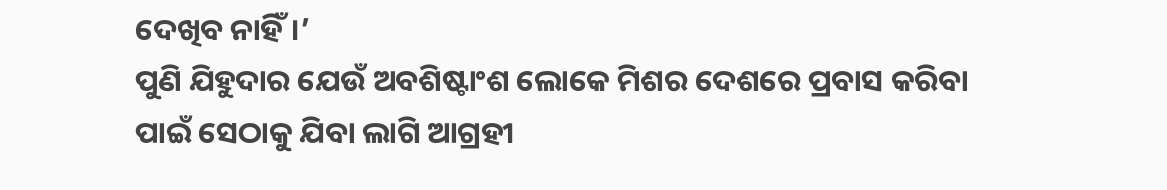ଦେଖିବ ନାହିଁ।’
ପୁଣି ଯିହୁଦାର ଯେଉଁ ଅବଶିଷ୍ଟାଂଶ ଲୋକେ ମିଶର ଦେଶରେ ପ୍ରବାସ କରିବା ପାଇଁ ସେଠାକୁ ଯିବା ଲାଗି ଆଗ୍ରହୀ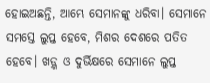ହୋଇଅଛନ୍ତି, ଆମ୍ଭେ ସେମାନଙ୍କୁ ଧରିବା। ସେମାନେ ସମସ୍ତେ ଲୁପ୍ତ ହେବେ, ମିଶର ଦେଶରେ ପତିତ ହେବେ। ଖଡ଼୍ଗ ଓ ଦୁର୍ଭିକ୍ଷରେ ସେମାନେ ଲୁପ୍ତ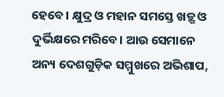ହେବେ। କ୍ଷୁଦ୍ର ଓ ମହାନ ସମସ୍ତେ ଖଡ଼୍ଗ ଓ ଦୁର୍ଭିକ୍ଷରେ ମରିବେ। ଆଉ ସେମାନେ ଅନ୍ୟ ଦେଶଗୁଡ଼ିକ ସମ୍ମୁଖରେ ଅଭିଶାପ,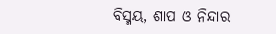ବିସ୍ମୟ, ଶାପ ଓ ନିନ୍ଦାର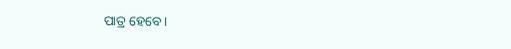ପାତ୍ର ହେବେ।